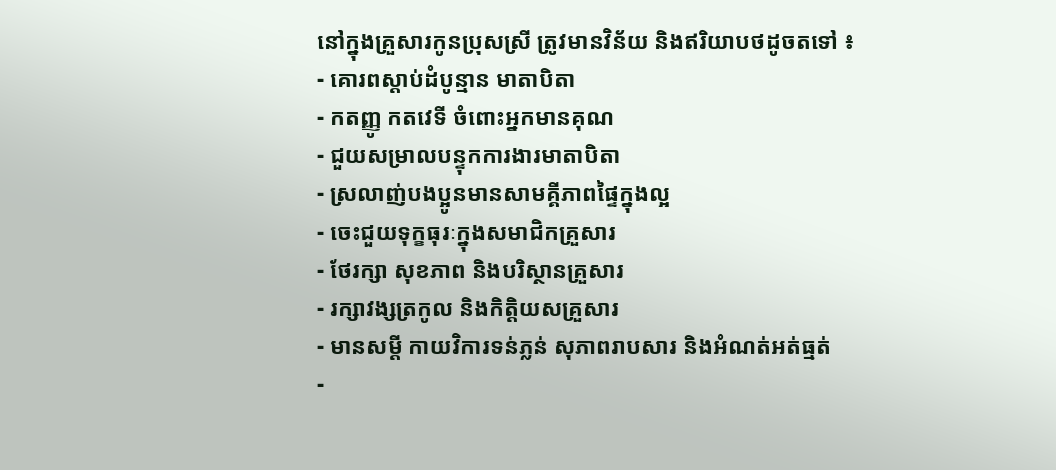នៅក្នុងគ្រួសារកូនប្រុសស្រី ត្រូវមានវិន័យ និងឥរិយាបថដូចតទៅ ៖
- គោរពស្តាប់ដំបូន្មាន មាតាបិតា
- កតញ្ញូ កតវេទី ចំពោះអ្នកមានគុណ
- ជួយសម្រាលបន្ទុកការងារមាតាបិតា
- ស្រលាញ់បងប្អូនមានសាមគ្គីភាពផ្ទៃក្នុងល្អ
- ចេះជួយទុក្ខធុរៈក្នុងសមាជិកគ្រួសារ
- ថែរក្សា សុខភាព និងបរិស្ថានគ្រួសារ
- រក្សាវង្សត្រកូល និងកិត្តិយសគ្រួសារ
- មានសម្តី កាយវិការទន់ភ្លន់ សុភាពរាបសារ និងអំណត់អត់ធ្មត់
-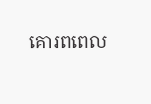គោរពពេល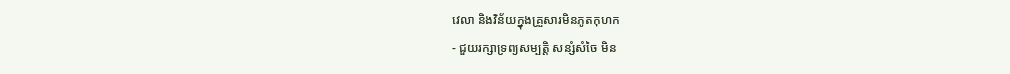វេលា និងវិន័យក្នុងគ្រួសារមិនភូតកុហក
- ជួយរក្សាទ្រព្យសម្បត្តិ សន្សំសំចៃ មិន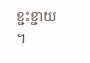ខ្ជះខ្ជាយ ។